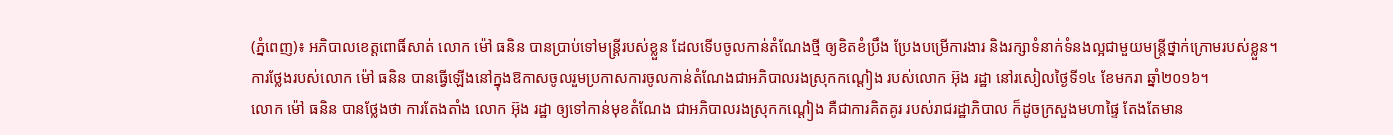(ភ្នំពេញ)៖ អភិបាលខេត្តពោធិ៍សាត់ លោក ម៉ៅ ធនិន បានប្រាប់ទៅមន្រ្តីរបស់ខ្លួន ដែលទើបចូលកាន់តំណែងថ្មី ឲ្យខិតខំប្រឹង ប្រែងបម្រើការងារ និងរក្សាទំនាក់ទំនងល្អជាមួយមន្រ្តីថ្នាក់ក្រោមរបស់ខ្លួន។
ការថ្លែងរបស់លោក ម៉ៅ ធនិន បានធ្វើឡើងនៅក្នុងឱកាសចូលរួមប្រកាសការចូលកាន់តំណែងជាអភិបាលរងស្រុកកណ្តៀង របស់លោក អ៊ុង រដ្ឋា នៅរសៀលថ្ងៃទី១៤ ខែមករា ឆ្នាំ២០១៦។
លោក ម៉ៅ ធនិន បានថ្លែងថា ការតែងតាំង លោក អ៊ុង រដ្ឋា ឲ្យទៅកាន់មុខតំណែង ជាអភិបាលរងស្រុកកណ្តៀង គឺជាការគិតគូរ របស់រាជរដ្ឋាភិបាល ក៏ដូចក្រសួងមហាផ្ទៃ តែងតែមាន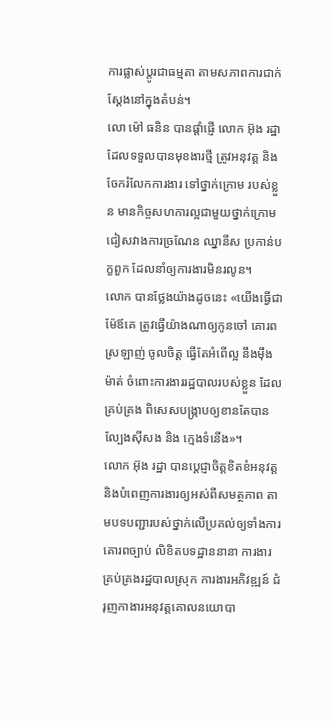ការផ្លាស់ប្តូរជាធម្មតា តាមសភាពការជាក់ស្តែងនៅក្នុងតំបន់។
លោ ម៉ៅ ធនិន បានផ្តាំផ្ញើ លោក អ៊ុង រដ្ឋា ដែលទទួលបានមុខងារថ្មី ត្រូវអនុវត្ត និង ចែករំលែកការងារ ទៅថ្នាក់ក្រោម របស់ខ្លួន មានកិច្ចសហការល្អជាមួយថ្នាក់ក្រោម ជៀសវាងការច្រណែន ឈ្នានីស ប្រកាន់បក្ខពួក ដែលនាំឲ្យការងារមិនរលូន។
លោក បានថ្លែងយ៉ាងដូចនេះ «យើងធ្វើជាម៉ែឪគេ ត្រូវធ្វើយ៉ាងណាឲ្យកូនចៅ គោរពស្រឡាញ់ ចូលចិត្ត ធ្វើតែអំពើល្អ នឹងម៉ឹងម៉ាត់ ចំពោះការងាររដ្ឋបាលរបស់ខ្លួន ដែលគ្រប់គ្រង ពិសេសបង្ក្រាបឲ្យខានតែបានល្បែងស៊ីសង និង ក្មេងទំនើង»។
លោក អ៊ុង រដ្ឋា បានប្តេជ្ញាចិត្តខិតខំអនុវត្ត និងបំពេញការងារឲ្យអស់ពីសមត្ថភាព តាមបទបញ្ជារបស់ថ្នាក់លើប្រគល់ឲ្យទាំងការ គោរពច្បាប់ លិខិតបទដ្ឋាននានា ការងារគ្រប់គ្រងរដ្ឋបាលស្រុក ការងារអភិវឌ្ឍន៍ ជំរុញកាងារអនុវត្តគោលនយោបា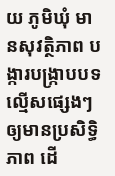យ ភូមិឃុំ មានសុវត្ថិភាព បង្ការបង្រ្កាបបទល្មើសផ្សេងៗ ឲ្យមានប្រសិទ្ធិភាព ដើ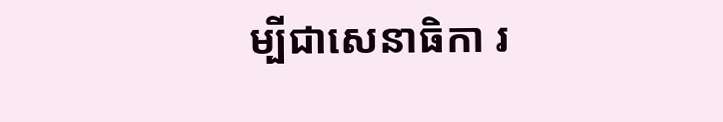ម្បីជាសេនាធិកា រ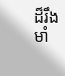ដ៏រឹងមាំ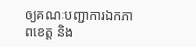ឲ្យគណៈបញ្ជាការឯកភាពខេត្ត និង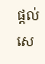ផ្តល់សេ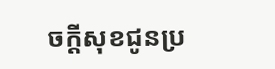ចក្តីសុខជូនប្រ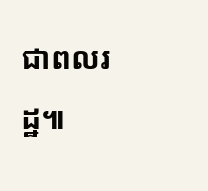ជាពលរដ្ឋ៕